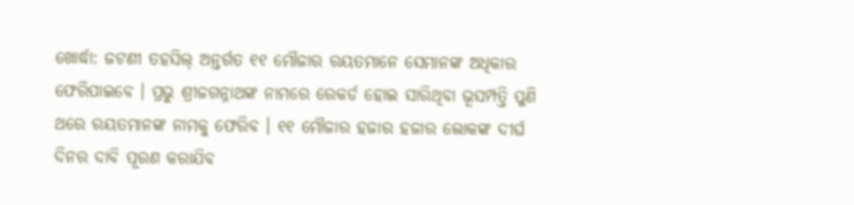ଖୋର୍ଦ୍ଧା: ଜଟଣୀ ତହସିଲ୍ ଅନ୍ତର୍ଗତ ୧୧ ମୌଜାର ରୟତମାନେ ସେମାନଙ୍କ ଅଧିକାର ଫେରିପାଇବେ । ପ୍ରଭୁ ଶ୍ରୀଜଗନ୍ନାଥଙ୍କ ନାମରେ ରେକର୍ଡ ହୋଇ ସାରିଥିବା ଭୂସମ୍ପତ୍ତି ପୁଣି ଥରେ ରୟତମାନଙ୍କ ନାମକୁ ଫେରିବ । ୧୧ ମୌଜାର ହଜାର ହଜାର ଲୋକଙ୍କ ଦୀର୍ଘ ଦିନର ଦାବି ପୂରଣ କରାଯିବ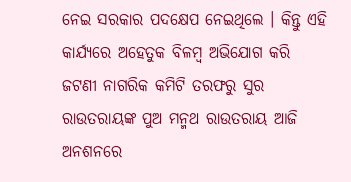ନେଇ ସରକାର ପଦକ୍ଷେପ ନେଇଥିଲେ । କିନ୍ତୁ ଏହି କାର୍ଯ୍ୟରେ ଅହେତୁକ ବିଳମ୍ବ ଅଭିଯୋଗ କରି ଜଟଣୀ ନାଗରିକ କମିଟି ତରଫରୁ ସୁର ରାଉତରାୟଙ୍କ ପୁଅ ମନ୍ମଥ ରାଉତରାୟ ଆଜି ଅନଶନରେ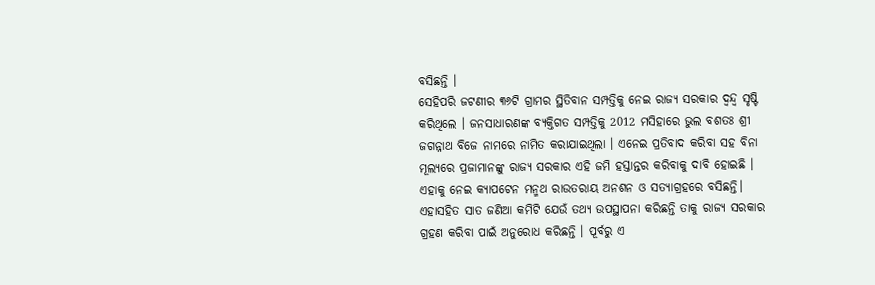ବସିଛନ୍ତି ।
ସେହିପରି ଜଟଣୀର ୩୬ଟି ଗ୍ରାମର ସ୍ଥିତିବାନ ସମ୍ପତ୍ତିକୁ ନେଇ ରାଜ୍ୟ ସରକାର ଦ୍ଵନ୍ଦ୍ବ ସୃଷ୍ଟି କରିଥିଲେ । ଜନସାଧାରଣଙ୍କ ବ୍ୟକ୍ତିଗତ ସମ୍ପତ୍ତିକୁ 2012 ମସିହାରେ ଭୁଲ ବଶତଃ ଶ୍ରୀ ଜଗନ୍ନାଥ ବିଜେ ନାମରେ ନାମିତ କରାଯାଇଥିଲା । ଏନେଇ ପ୍ରତିବାଦ କରିବା ସହ ବିନା ମୂଲ୍ୟରେ ପ୍ରଜାମାନଙ୍କୁ ରାଜ୍ୟ ସରକାର ଏହି ଜମି ହସ୍ତାନ୍ତର କରିବାକୁ ଦାବି ହୋଇଛି । ଏହାକୁ ନେଇ କ୍ୟାପଟେନ ମନ୍ମଥ ରାଉତରାୟ ଅନଶନ ଓ ସତ୍ୟାଗ୍ରହରେ ବସିଛନ୍ତି। ଏହାସହିତ ସାତ ଜଣିଆ କମିଟି ଯେଉଁ ତଥ୍ୟ ଉପସ୍ଥାପନା କରିଛନ୍ତି ତାକୁ ରାଜ୍ୟ ସରକାର ଗ୍ରହଣ କରିବା ପାଇଁ ଅନୁରୋଧ କରିଛନ୍ତି । ପୂର୍ବରୁ ଏ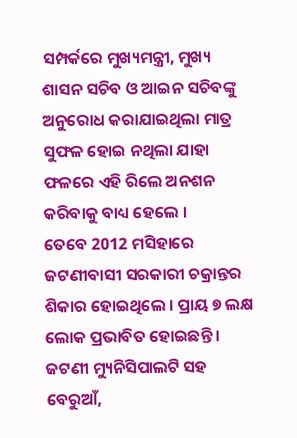ସମ୍ପର୍କରେ ମୁଖ୍ୟମନ୍ତ୍ରୀ, ମୁଖ୍ୟ ଶାସନ ସଚିବ ଓ ଆଇନ ସଚିବଙ୍କୁ ଅନୁରୋଧ କରାଯାଇଥିଲା ମାତ୍ର ସୁଫଳ ହୋଇ ନଥିଲା ଯାହା ଫଳରେ ଏହି ରିଲେ ଅନଶନ କରିବାକୁ ବାଧ୍ୟ ହେଲେ ।
ତେବେ 2012 ମସିହାରେ ଜଟଣୀବାସୀ ସରକାରୀ ଚକ୍ରାନ୍ତର ଶିକାର ହୋଇଥିଲେ । ପ୍ରାୟ ୭ ଲକ୍ଷ ଲୋକ ପ୍ରଭାବିତ ହୋଇଛନ୍ତି । ଜଟଣୀ ମ୍ୟୁନିସିପାଲଟି ସହ ବେରୁଆଁ,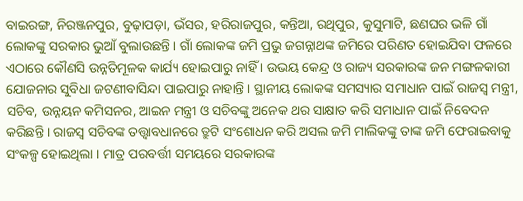ବାଇରଙ୍ଗ, ନିରଞ୍ଜନପୁର, ବୁଢ଼ାପଡ଼ା, ଭଁସର, ହରିରାଜପୁର, କନ୍ତିଆ, ରଥିପୁର, କୁସୁମାଟି, ଛଣଘର ଭଳି ଗାଁ ଲୋକଙ୍କୁ ସରକାର ଭୁଆଁ ବୁଲାଉଛନ୍ତି । ଗାଁ ଲୋକଙ୍କ ଜମି ପ୍ରଭୁ ଜଗନ୍ନାଥଙ୍କ ଜମିରେ ପରିଣତ ହୋଇଯିବା ଫଳରେ ଏଠାରେ କୌଣସି ଉନ୍ନତିମୂଳକ କାର୍ଯ୍ୟ ହୋଇପାରୁ ନାହିଁ । ଉଭୟ କେନ୍ଦ୍ର ଓ ରାଜ୍ୟ ସରକାରଙ୍କ ଜନ ମଙ୍ଗଳକାରୀ ଯୋଜନାର ସୁବିଧା ଜଟଣୀବାସିନ୍ଦା ପାଇପାରୁ ନାହାନ୍ତି । ସ୍ଥାନୀୟ ଲୋକଙ୍କ ସମସ୍ୟାର ସମାଧାନ ପାଇଁ ରାଜସ୍ବ ମନ୍ତ୍ରୀ, ସଚିବ, ଉନ୍ନୟନ କମିସନର, ଆଇନ ମନ୍ତ୍ରୀ ଓ ସଚିବଙ୍କୁ ଅନେକ ଥର ସାକ୍ଷାତ କରି ସମାଧାନ ପାଇଁ ନିବେଦନ କରିଛନ୍ତି । ରାଜସ୍ବ ସଚିବଙ୍କ ତତ୍ତ୍ବାବଧାନରେ ତ୍ରୁଟି ସଂଶୋଧନ କରି ଅସଲ ଜମି ମାଲିକଙ୍କୁ ତାଙ୍କ ଜମି ଫେରାଇବାକୁ ସଂକଳ୍ପ ହୋଇଥିଲା । ମାତ୍ର ପରବର୍ତ୍ତୀ ସମୟରେ ସରକାରଙ୍କ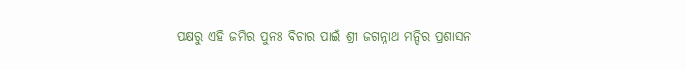ପକ୍ଷରୁ ଏହି ଜମିର ପୁନଃ ବିଚାର ପାଇଁ ଶ୍ରୀ ଜଗନ୍ନାଥ ମନ୍ଦିର ପ୍ରଶାସନ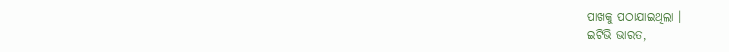ପାଖକୁ ପଠାଯାଇଥିଲା ।
ଇଟିଭି ଭାରତ,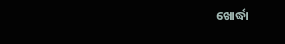ଖୋର୍ଦ୍ଧା